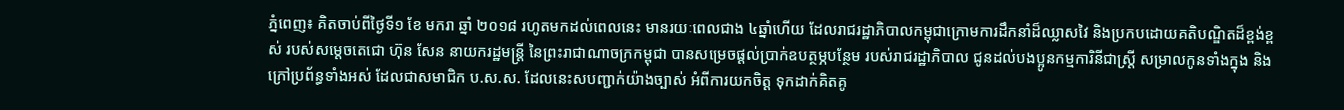ភ្នំពេញ៖ គិតចាប់ពីថ្ងៃទី១ ខែ មករា ឆ្នាំ ២០១៨ រហូតមកដល់ពេលនេះ មានរយៈពេលជាង ៤ឆ្នាំហើយ ដែលរាជរដ្ឋាភិបាលកម្ពុជាក្រោមការដឹកនាំដ៏ឈ្លាសវៃ និងប្រកបដោយគតិបណ្ឌិតដ៏ខ្ពង់ខ្ពស់ របស់សម្តេចតេជោ ហ៊ុន សែន នាយករដ្ឋមន្ត្រី នៃព្រះរាជាណាចក្រកម្ពុជា បានសម្រេចផ្ដល់ប្រាក់ឧបត្ថម្ភបន្ថែម របស់រាជរដ្ឋាភិបាល ជូនដល់បងប្អូនកម្មការិនីជាស្រ្តី សម្រាលកូនទាំងក្នុង និងក្រៅប្រព័ន្ធទាំងអស់ ដែលជាសមាជិក ប.ស.ស. ដែលនេះសបញ្ជាក់យ៉ាងច្បាស់ អំពីការយកចិត្ត ទុកដាក់គិតគូ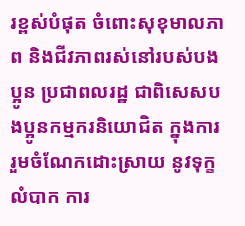រខ្ពស់បំផុត ចំពោះសុខុមាលភាព និងជីវភាពរស់នៅរបស់បងប្អូន ប្រជាពលរដ្ឋ ជាពិសេសបងប្អូនកម្មករនិយោជិត ក្នុងការរួមចំណែកដោះស្រាយ នូវទុក្ខលំបាក ការ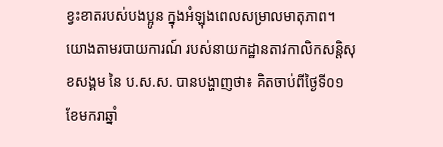ខ្វះខាតរបស់បងប្អូន ក្នុងអំឡុងពេលសម្រាលមាតុភាព។ យោងតាមរបាយការណ៍ របស់នាយកដ្ឋានតាវកាលិកសន្ដិសុខសង្គម នៃ ប.ស.ស. បានបង្ហាញថា៖ គិតចាប់ពីថ្ងៃទី០១ ខែមករាឆ្នាំ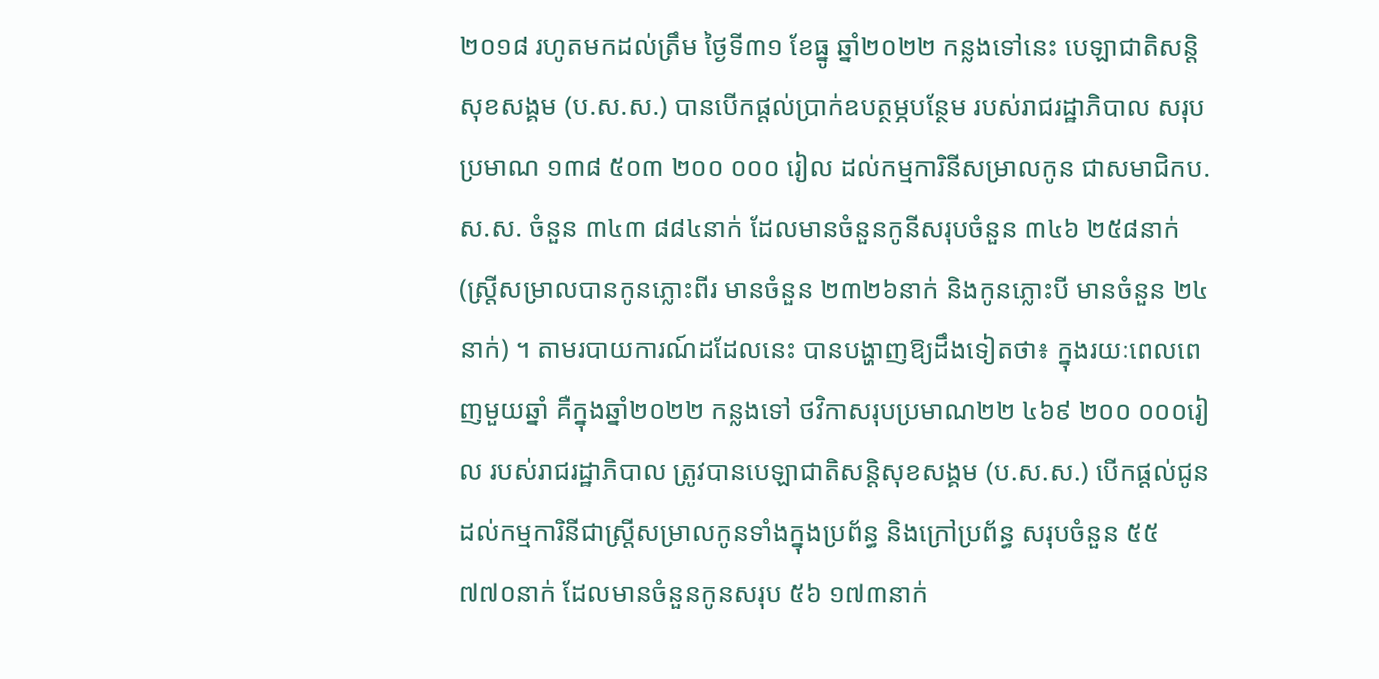២០១៨ រហូតមកដល់ត្រឹម ថ្ងៃទី៣១ ខែធ្នូ ឆ្នាំ២០២២ កន្លងទៅនេះ បេឡាជាតិសន្តិសុខសង្គម (ប.ស.ស.) បានបើកផ្តល់ប្រាក់ឧបត្ថម្ភបន្ថែម របស់រាជរដ្ឋាភិបាល សរុបប្រមាណ ១៣៨ ៥០៣ ២០០ ០០០ រៀល ដល់កម្មការិនីសម្រាលកូន ជាសមាជិកប.ស.ស. ចំនួន ៣៤៣ ៨៨៤នាក់ ដែលមានចំនួនកូនីសរុបចំនួន ៣៤៦ ២៥៨នាក់ (ស្រ្តីសម្រាលបានកូនភ្លោះពីរ មានចំនួន ២៣២៦នាក់ និងកូនភ្លោះបី មានចំនួន ២៤នាក់) ។ តាមរបាយការណ៍ដដែលនេះ បានបង្ហាញឱ្យដឹងទៀតថា៖ ក្នុងរយៈពេលពេញមួយឆ្នាំ គឺក្នុងឆ្នាំ២០២២ កន្លងទៅ ថវិកាសរុបប្រមាណ២២ ៤៦៩ ២០០ ០០០រៀល របស់រាជរដ្ឋាភិបាល ត្រូវបានបេឡាជាតិសន្តិសុខសង្គម (ប.ស.ស.) បើកផ្តល់ជូនដល់កម្មការិនីជាស្ត្រីសម្រាលកូនទាំងក្នុងប្រព័ន្ធ និងក្រៅប្រព័ន្ធ សរុបចំនួន ៥៥ ៧៧០នាក់ ដែលមានចំនួនកូនសរុប ៥៦ ១៧៣នាក់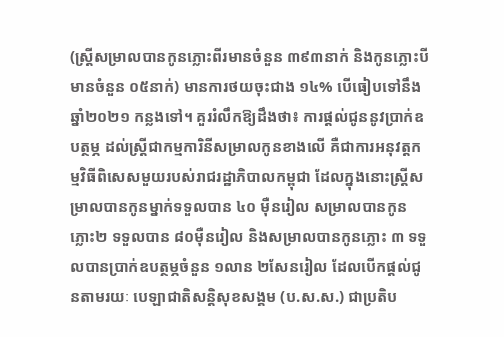(ស្រ្តីសម្រាលបានកូនភ្លោះពីរមានចំនួន ៣៩៣នាក់ និងកូនភ្លោះបី មានចំនួន ០៥នាក់) មានការថយចុះជាង ១៤% បើធៀបទៅនឹង ឆ្នាំ២០២១ កន្លងទៅ។ គួររំលឹកឱ្យដឹងថា៖ ការផ្តល់ជូននូវប្រាក់ឧបត្ថម្ភ ដល់ស្ត្រីជាកម្មការិនីសម្រាលកូនខាងលើ គឺជាការអនុវត្តកម្មវិធីពិសេសមួយរបស់រាជរដ្ឋាភិបាលកម្ពុជា ដែលក្នុងនោះស្ត្រីសម្រាលបានកូនម្នាក់ទទួលបាន ៤០ ម៉ឺនរៀល សម្រាលបានកូនភ្លោះ២ ទទួលបាន ៨០ម៉ឺនរៀល និងសម្រាលបានកូនភ្លោះ ៣ ទទួលបានប្រាក់ឧបត្ថម្ភចំនួន ១លាន ២សែនរៀល ដែលបើកផ្ដល់ជូនតាមរយៈ បេឡាជាតិសន្តិសុខសង្គម (ប.ស.ស.) ជាប្រតិប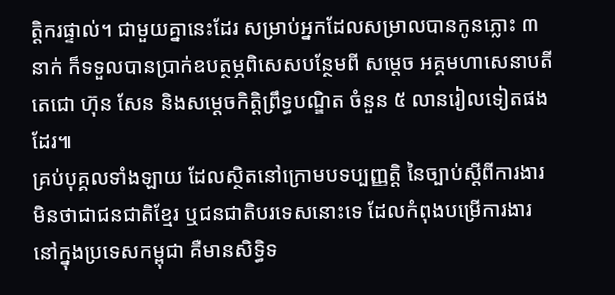ត្តិករផ្ទាល់។ ជាមួយគ្នានេះដែរ សម្រាប់អ្នកដែលសម្រាលបានកូនភ្លោះ ៣ នាក់ ក៏ទទួលបានប្រាក់ឧបត្ថម្ភពិសេសបន្ថែមពី សម្តេច អគ្គមហាសេនាបតីតេជោ ហ៊ុន សែន និងសម្ដេចកិត្តិព្រឹទ្ធបណ្ឌិត ចំនួន ៥ លានរៀលទៀតផងដែរ៕
គ្រប់បុគ្គលទាំងឡាយ ដែលស្ថិតនៅក្រោមបទប្បញ្ញត្តិ នៃច្បាប់ស្តីពីការងារ មិនថាជាជនជាតិខ្មែរ ឬជនជាតិបរទេសនោះទេ ដែលកំពុងបម្រើការងារ នៅក្នុងប្រទេសកម្ពុជា គឺមានសិទ្ធិទ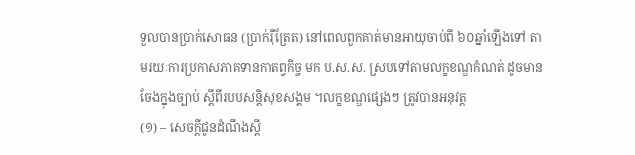ទួលបានប្រាក់សោធន (ប្រាក់រ៉ឺត្រែត) នៅពេលពួកគាត់មានអាយុចាប់ពី ៦០ឆ្នាំឡើងទៅ តាមរយៈការប្រកាសភាគទានកាតព្វកិច្ច មក ប.ស.ស. ស្របទៅតាមលក្ខខណ្ឌកំណត់ ដូចមានចែងក្នុងច្បាប់ ស្តីពីរបបសន្តិសុខសង្គម ។លក្ខខណ្ឌផ្សេងៗ ត្រូវបានអនុវត្ត
(១) – សេចក្ដីជូនដំណឹងស្ដី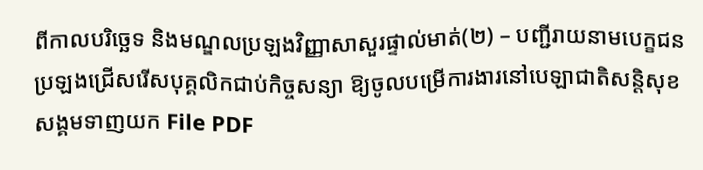ពីកាលបរិច្ឆេទ និងមណ្ឌលប្រឡងវិញ្ញាសាសួរផ្ទាល់មាត់(២) – បញ្ជីរាយនាមបេក្ខជនប្រឡងជ្រើសរើសបុគ្គលិកជាប់កិច្ចសន្យា ឱ្យចូលបម្រើការងារនៅបេឡាជាតិសន្តិសុខសង្គមទាញយក File PDF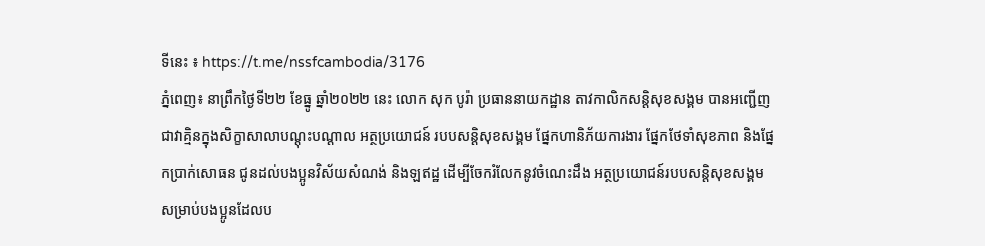ទីនេះ ៖ https://t.me/nssfcambodia/3176
ភ្នំពេញ៖ នាព្រឹកថ្ងៃទី២២ ខែធ្នូ ឆ្នាំ២០២២ នេះ លោក សុក បូរ៉ា ប្រធាននាយកដ្ឋាន តាវកាលិកសន្ដិសុខសង្គម បានអញ្ជើញជាវាគ្មិនក្នុងសិក្ខាសាលាបណ្ដុះបណ្ដាល អត្ថប្រយោជន៍ របបសន្ដិសុខសង្គម ផ្នែកហានិភ័យការងារ ផ្នែកថែទាំសុខភាព និងផ្នែកប្រាក់សោធន ជូនដល់បងប្អូនវិស័យសំណង់ និងឡឥដ្ឋ ដើម្បីចែករំលែកនូវចំណេះដឹង អត្ថប្រយោជន៍របបសន្ដិសុខសង្គម សម្រាប់បងប្អូនដែលប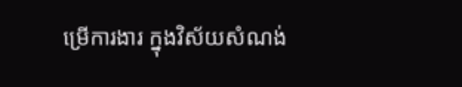ម្រើការងារ ក្នុងវិស័យសំណង់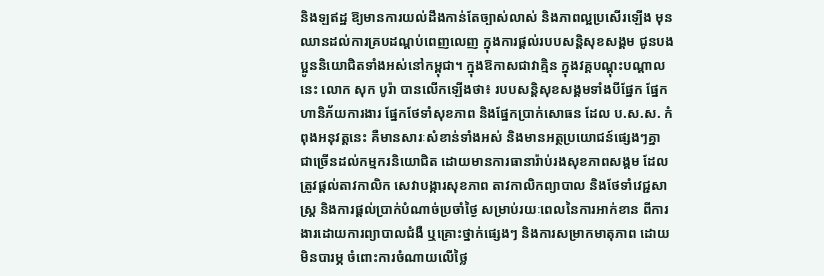និងឡឥដ្ឋ ឱ្យមានការយល់ដឹងកាន់តែច្បាស់លាស់ និងភាពល្អប្រសើរឡើង មុនឈានដល់ការគ្របដណ្ដប់ពេញលេញ ក្នុងការផ្ដល់របបសន្ដិសុខសង្គម ជូនបងប្អូននិយោជិតទាំងអស់នៅកម្ពុជា។ ក្នុងឱកាសជាវាគ្មិន ក្នុងវគ្គបណ្ដុះបណ្ដាលនេះ លោក សុក បូរ៉ា បានលើកឡើងថា៖ របបសន្ដិសុខសង្គមទាំងបីផ្នែក ផ្នែកហានិភ័យការងារ ផ្នែកថែទាំសុខភាព និងផ្នែកប្រាក់សោធន ដែល ប.ស.ស. កំពុងអនុវត្តនេះ គឺមានសារៈសំខាន់ទាំងអស់ និងមានអត្ថប្រយោជន៍ផ្សេងៗគ្នា ជាច្រើនដល់កម្មករនិយោជិត ដោយមានការធានារ៉ាប់រងសុខភាពសង្គម ដែលត្រូវផ្តល់តាវកាលិក សេវាបង្ការសុខភាព តាវកាលិកព្យាបាល និងថែទាំវេជ្ជសាស្ត្រ និងការផ្តល់ប្រាក់បំណាច់ប្រចាំថ្ងៃ សម្រាប់រយៈពេលនៃការអាក់ខាន ពីការងារដោយការព្យាបាលជំងឺ ឬគ្រោះថ្នាក់ផ្សេងៗ និងការសម្រាកមាតុភាព ដោយមិនបារម្ភ ចំពោះការចំណាយលើថ្លៃ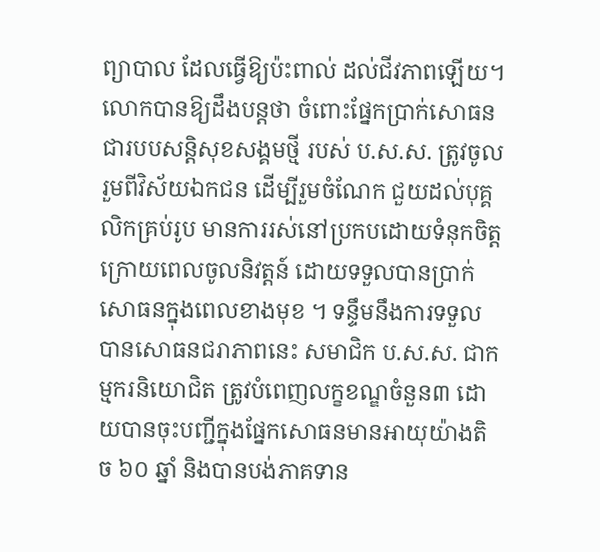ព្យាបាល ដែលធ្វើឱ្យប៉ះពាល់ ដល់ជីវភាពឡើយ។ លោកបានឱ្យដឹងបន្តថា ចំពោះផ្នែកប្រាក់សោធន ជារបបសន្ដិសុខសង្គមថ្មី របស់ ប.ស.ស. ត្រូវចូលរួមពីវិស័យឯកជន ដើម្បីរួមចំណែក ជួយដល់បុគ្គលិកគ្រប់រូប មានការរស់នៅប្រកបដោយទំនុកចិត្ត ក្រោយពេលចូលនិវត្តន៍ ដោយទទួលបានប្រាក់សោធនក្នុងពេលខាងមុខ ។ ទន្ទឹមនឹងការទទួលបានសោធនជរាភាពនេះ សមាជិក ប.ស.ស. ជាកម្មករនិយោជិត ត្រូវបំពេញលក្ខខណ្ឌចំនួន៣ ដោយបានចុះបញ្ជីក្នុងផ្នែកសោធនមានអាយុយ៉ាងតិច ៦០ ឆ្នាំ និងបានបង់ភាគទាន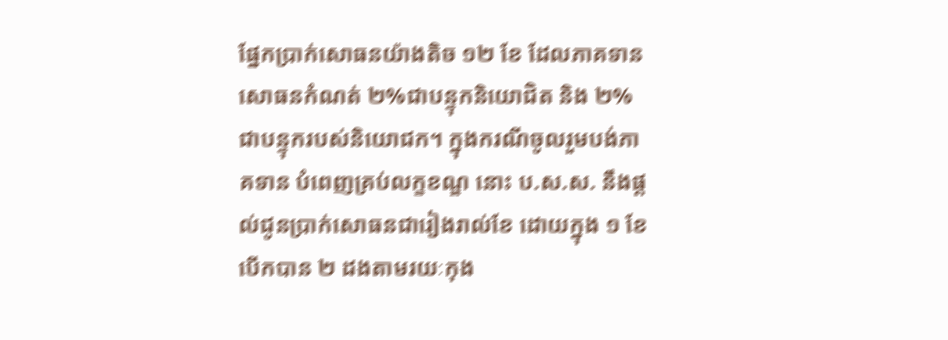ផ្នែកប្រាក់សោធនយ៉ាងតិច ១២ ខែ ដែលភាគទានសោធនកំណត់ ២%ជាបន្ទុកនិយោជិត និង ២%ជាបន្ទុករបស់និយោជក។ ក្នុងករណីចូលរួមបង់ភាគទាន បំពេញគ្រប់លក្ខខណ្ឌ នោះ ប.ស.ស. នឹងផ្ដល់ជូនប្រាក់សោធនជារៀងរាល់ខែ ដោយក្នុង ១ ខែ បើកបាន ២ ដងតាមរយៈកុង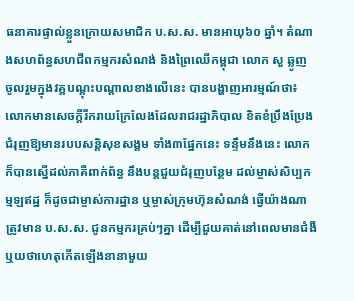ធនាគារផ្ទាល់ខ្លួនក្រោយសមាជិក ប.ស.ស. មានអាយុ៦០ ឆ្នាំ។ តំណាងសហព័ន្ធសហជីពកម្មករសំណង់ និងព្រៃឈើកម្ពុជា លោក សួ ឆ្លូញ ចូលរួមក្នុងវគ្គបណ្ដុះបណ្ដាលខាងលើនេះ បានបង្ហាញអារម្មណ៍ថា៖ លោកមានសេចក្ដីរីករាយក្រែលែងដែលរាជរដ្ឋាភិបាល ខិតខំប្រឹងប្រែងជំរុញឱ្យមានរបបសន្ដិសុខសង្គម ទាំង៣ផ្នែកនេះ ទន្ទឹមនឹងនេះ លោកក៏បានស្នើដល់ភាគីពាក់ព័ន្ធ នឹងបន្ដជួយជំរុញបន្ថែម ដល់ម្ចាស់សិប្បកម្មឡឥដ្ឋ ក៏ដូចជាម្ចាស់ការដ្ឋាន ឬម្ចាស់ក្រុមហ៊ុនសំណង់ ធ្វើយ៉ាងណាត្រូវមាន ប.ស.ស. ជូនកម្មករគ្រប់ៗគ្នា ដើម្បីជួយគាត់នៅពេលមានជំងឺ ឬយថាហេតុកើតឡើងនានាមួយ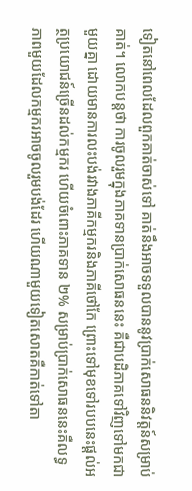ទៀតនៅពេលដែលពួកគាត់ចាស់ទៅ គាត់នឹងអាចទទួលបាននូវប្រាក់សោធននិវត្តន៍សម្រាប់គាត់។ លោកបន្ដថា ការចូលរួមក្នុងភាគទានប្រាក់សោធននេះ គឺជាបដិភាគទៅវិញទៅមកជាមួយគ្នា ដោយមានការលះបង់រវាងភាគីកម្មករនិងភាគីថៅកែ ព្រោះទៅមុខទៅរបបនេះផ្ដល់អត្ថប្រយោជន៍ច្រើនដល់កម្មករ ហើយចំពោះភាគទាន ២% សម្រាប់ប្រាក់សោធននេះគឺលទ្ធភាពមួយដែលកម្មករអាចចូលរួមបង់ដែរ ហើយណាមួយទៀតសោតគឺកាត់ទៅតា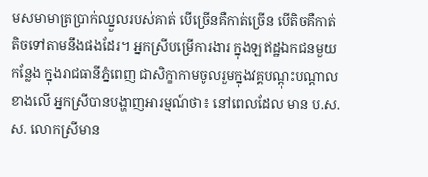មសមាមាត្រប្រាក់ឈ្នួលរបស់គាត់ បើច្រើនគឺកាត់ច្រើន បើតិចគឺកាត់តិចទៅតាមនឹងផងដែរ។ អ្នកស្រីបម្រើការងារ ក្នុងឡឥដ្ឋឯកជនមួយកន្លែង ក្នុងរាជធានីភ្នំពេញ ជាសិក្ខាកាមចូលរួមក្នុងវគ្គបណ្ដុះបណ្ដាលខាងលើ អ្នកស្រីបានបង្ហាញអារម្មណ៍ថា៖ នៅពេលដែល មាន ប.ស.ស. លោកស្រីមាន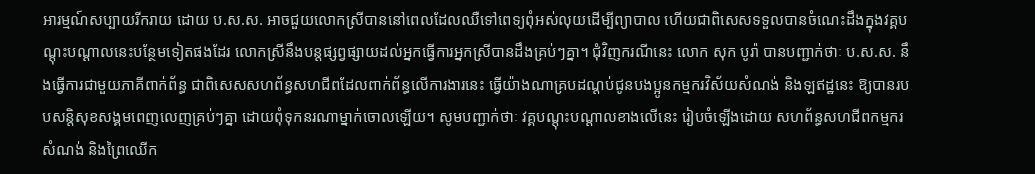អារម្មណ៍សប្បាយរីករាយ ដោយ ប.ស.ស. អាចជួយលោកស្រីបាននៅពេលដែលឈឺទៅពេទ្យពុំអស់លុយដើម្បីព្យាបាល ហើយជាពិសេសទទួលបានចំណេះដឹងក្នុងវគ្គបណ្ដុះបណ្ដាលនេះបន្ថែមទៀតផងដែរ លោកស្រីនឹងបន្ដផ្សព្វផ្សាយដល់អ្នកធ្វើការអ្នកស្រីបានដឹងគ្រប់ៗគ្នា។ ជុំវិញករណីនេះ លោក សុក បូរ៉ា បានបញ្ជាក់ថាៈ ប.ស.ស. នឹងធ្វើការជាមួយភាគីពាក់ព័ន្ធ ជាពិសេសសហព័ន្ធសហជីពដែលពាក់ព័ន្ធលើការងារនេះ ធ្វើយ៉ាងណាគ្របដណ្ដប់ជូនបងប្អូនកម្មករវិស័យសំណង់ និងឡឥដ្ឋនេះ ឱ្យបានរបបសន្ដិសុខសង្គមពេញលេញគ្រប់ៗគ្នា ដោយពុំទុកនរណាម្នាក់ចោលឡើយ។ សូមបញ្ជាក់ថាៈ វគ្គបណ្ដុះបណ្ដាលខាងលើនេះ រៀបចំឡើងដោយ សហព័ន្ធសហជីពកម្មករសំណង់ និងព្រៃឈើក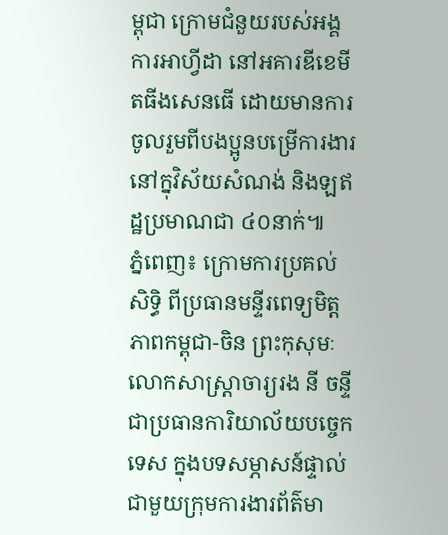ម្ពុជា ក្រោមជំនួយរបស់អង្គការអាហ្វីដា នៅអគារឌីខេមីតធីងសេនធើ ដោយមានការចូលរួមពីបងប្អូនបម្រើការងារនៅក្នុវិស័យសំណង់ និងឡឥដ្ឋប្រមាណជា ៤០នាក់៕
ភ្នំពេញ៖ ក្រោមការប្រគល់សិទ្ធិ ពីប្រធានមន្ទីរពេទ្យមិត្តភាពកម្ពុជា-ចិន ព្រះកុសុមៈ លោកសាស្ត្រាចារ្យរង នី ចន្ទី ជាប្រធានការិយាល័យបច្ចេកទេស ក្នុងបទសម្ភាសន៍ផ្ទាល់ ជាមួយក្រុមការងារព័ត៌មា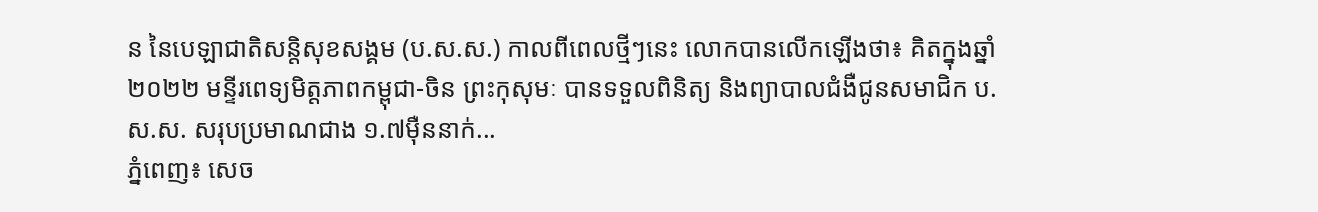ន នៃបេឡាជាតិសន្តិសុខសង្គម (ប.ស.ស.) កាលពីពេលថ្មីៗនេះ លោកបានលើកឡើងថា៖ គិតក្នុងឆ្នាំ២០២២ មន្ទីរពេទ្យមិត្តភាពកម្ពុជា-ចិន ព្រះកុសុមៈ បានទទួលពិនិត្យ និងព្យាបាលជំងឺជូនសមាជិក ប.ស.ស. សរុបប្រមាណជាង ១.៧ម៉ឺននាក់...
ភ្នំពេញ៖ សេច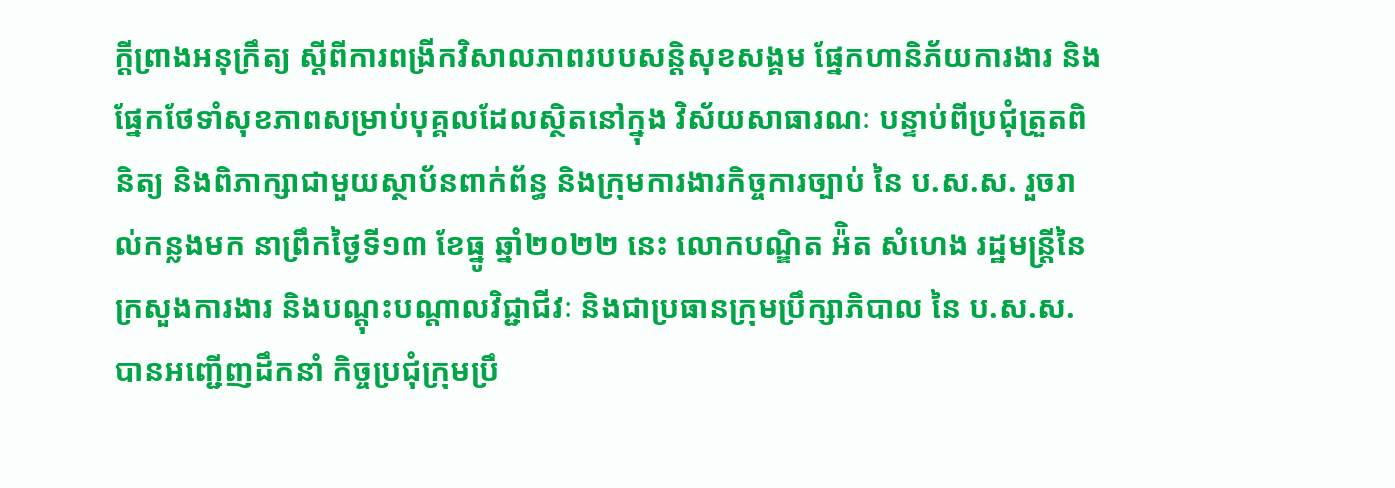ក្ដីព្រាងអនុក្រឹត្យ ស្ដីពីការពង្រីកវិសាលភាពរបបសន្តិសុខសង្គម ផ្នែកហានិភ័យការងារ និងផ្នែកថែទាំសុខភាពសម្រាប់បុគ្គលដែលស្ថិតនៅក្នុង វិស័យសាធារណៈ បន្ទាប់ពីប្រជុំត្រួតពិនិត្យ និងពិភាក្សាជាមួយស្ថាប័នពាក់ព័ន្ធ និងក្រុមការងារកិច្ចការច្បាប់ នៃ ប.ស.ស. រួចរាល់កន្លងមក នាព្រឹកថ្ងៃទី១៣ ខែធ្នូ ឆ្នាំ២០២២ នេះ លោកបណ្ឌិត អ៉ិត សំហេង រដ្ឋមន្រ្តីនៃក្រសួងការងារ និងបណ្តុះបណ្តាលវិជ្ជាជីវៈ និងជាប្រធានក្រុមប្រឹក្សាភិបាល នៃ ប.ស.ស. បានអញ្ជើញដឹកនាំ កិច្ចប្រជុំក្រុមប្រឹ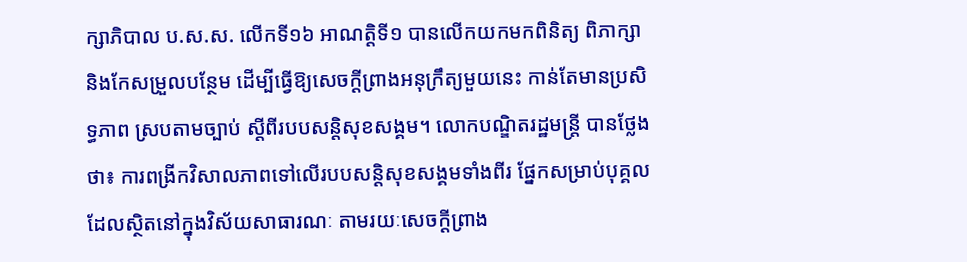ក្សាភិបាល ប.ស.ស. លើកទី១៦ អាណត្តិទី១ បានលើកយកមកពិនិត្យ ពិភាក្សា និងកែសម្រួលបន្ថែម ដើម្បីធ្វើឱ្យសេចក្តីព្រាងអនុក្រឹត្យមួយនេះ កាន់តែមានប្រសិទ្ធភាព ស្របតាមច្បាប់ ស្តីពីរបបសន្តិសុខសង្គម។ លោកបណ្ឌិតរដ្ឋមន្រ្តី បានថ្លែងថា៖ ការពង្រីកវិសាលភាពទៅលើរបបសន្តិសុខសង្គមទាំងពីរ ផ្នែកសម្រាប់បុគ្គលដែលស្ថិតនៅក្នុងវិស័យសាធារណៈ តាមរយៈសេចក្តីព្រាង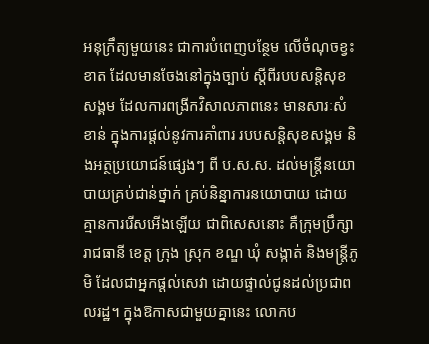អនុក្រឹត្យមួយនេះ ជាការបំពេញបន្ថែម លើចំណុចខ្វះខាត ដែលមានចែងនៅក្នុងច្បាប់ ស្ដីពីរបបសន្ដិសុខសង្គម ដែលការពង្រីកវិសាលភាពនេះ មានសារៈសំខាន់ ក្នុងការផ្ដល់នូវការគាំពារ របបសន្ដិសុខសង្គម និងអត្ថប្រយោជន៍ផ្សេងៗ ពី ប.ស.ស. ដល់មន្រ្តីនយោបាយគ្រប់ជាន់ថ្នាក់ គ្រប់និន្នាការនយោបាយ ដោយគ្មានការរើសអើងឡើយ ជាពិសេសនោះ គឺក្រុមប្រឹក្សារាជធានី ខេត្ត ក្រុង ស្រុក ខណ្ឌ ឃុំ សង្កាត់ និងមន្រ្ដីភូមិ ដែលជាអ្នកផ្ដល់សេវា ដោយផ្ទាល់ជូនដល់ប្រជាពលរដ្ឋ។ ក្នុងឱកាសជាមួយគ្នានេះ លោកប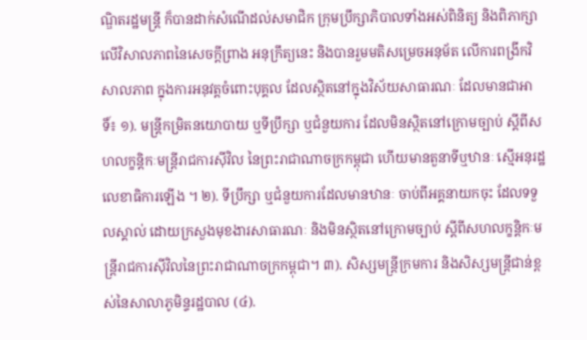ណ្ឌិតរដ្ឋមន្រ្តី ក៏បានដាក់សំណើដល់សមាជិក ក្រុមប្រឹក្សាភិបាលទាំងអស់ពិនិត្យ និងពិភាក្សា លើវិសាលភាពនៃសេចក្ដីព្រាង អនុក្រឹត្យនេះ និងបានរួមមតិសម្រេចអនុម័ត លើការពង្រីកវិសាលភាព ក្នុងការអនុវត្តចំពោះបុគ្គល ដែលស្ថិតនៅក្នុងវិស័យសាធារណៈ ដែលមានជាអាទិ៍៖ ១). មន្ត្រីកម្រិតនយោបាយ ឬទីប្រឹក្សា ឬជំនួយការ ដែលមិនស្ថិតនៅក្រោមច្បាប់ ស្តីពីសហលក្ខន្តិកៈមន្ត្រីរាជការស៊ីវិល នៃព្រះរាជាណាចក្រកម្ពុជា ហើយមានតួនាទីឬឋានៈ ស្មើអនុរដ្ឋលេខាធិការឡើង ។ ២). ទីប្រឹក្សា ឬជំនួយការដែលមានឋានៈ ចាប់ពីអគ្គនាយកចុះ ដែលទទួលស្គាល់ ដោយក្រសួងមុខងារសាធារណៈ និងមិនស្ថិតនៅក្រោមច្បាប់ ស្តីពីសហលក្ខន្តិកៈមន្ត្រីរាជការស៊ីវិលនៃព្រះរាជាណាចក្រកម្ពុជា។ ៣). សិស្សមន្ត្រីក្រមការ និងសិស្សមន្ត្រីជាន់ខ្ពស់នៃសាលាភូមិន្ទរដ្ឋបាល (៤).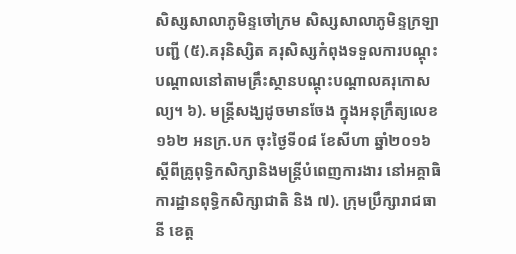សិស្សសាលាភូមិន្ទចៅក្រម សិស្សសាលាភូមិន្ទក្រឡាបញ្ជី (៥).គរុនិស្សិត គរុសិស្សកំពុងទទួលការបណ្ដុះបណ្ដាលនៅតាមគ្រឹះស្ថានបណ្តុះបណ្តាលគរុកោសល្យ។ ៦). មន្រ្តីសង្ឃដូចមានចែង ក្នុងអនុក្រឹត្យលេខ១៦២ អនក្រ.បក ចុះថ្ងៃទី០៨ ខែសីហា ឆ្នាំ២០១៦ ស្តីពីគ្រូពុទ្ធិកសិក្សានិងមន្ត្រីបំពេញការងារ នៅអគ្គាធិការដ្ឋានពុទ្ធិកសិក្សាជាតិ និង ៧). ក្រុមប្រឹក្សារាជធានី ខេត្ត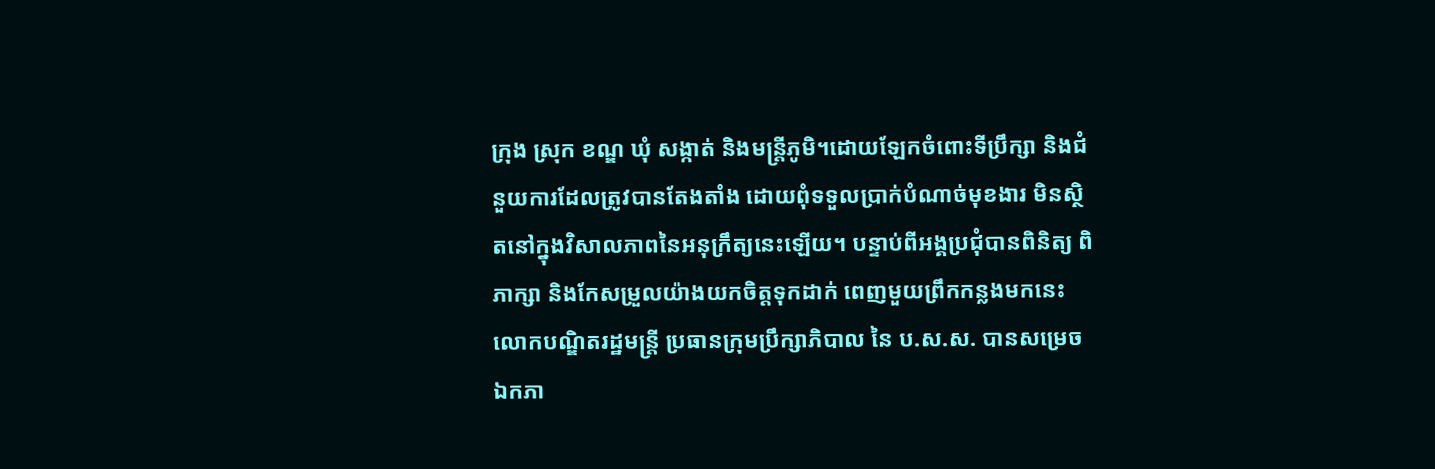ក្រុង ស្រុក ខណ្ឌ ឃុំ សង្កាត់ និងមន្ត្រីភូមិ។ដោយឡែកចំពោះទីប្រឹក្សា និងជំនួយការដែលត្រូវបានតែងតាំង ដោយពុំទទួលប្រាក់បំណាច់មុខងារ មិនស្ថិតនៅក្នុងវិសាលភាពនៃអនុក្រឹត្យនេះឡើយ។ បន្ទាប់ពីអង្គប្រជុំបានពិនិត្យ ពិភាក្សា និងកែសម្រួលយ៉ាងយកចិត្តទុកដាក់ ពេញមួយព្រឹកកន្លងមកនេះ លោកបណ្ឌិតរដ្ឋមន្រ្តី ប្រធានក្រុមប្រឹក្សាភិបាល នៃ ប.ស.ស. បានសម្រេចឯកភា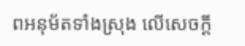ពអនុម័តទាំងស្រុង លើសេចក្ដី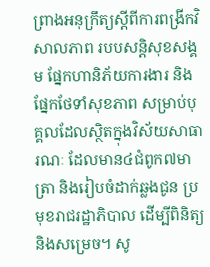ព្រាងអនុក្រឹត្យស្ដីពីការពង្រីកវិសាលភាព របបសន្តិសុខសង្គម ផ្នែកហានិភ័យការងារ និងផ្នែកថែទាំសុខភាព សម្រាប់បុគ្គលដែលស្ថិតក្នុងវិស័យសាធារណៈ ដែលមាន៤ជំពូក៧មាត្រា និងរៀបចំដាក់ឆ្លងជូន ប្រមុខរាជរដ្ឋាភិបាល ដើម្បីពិនិត្យ និងសម្រេច។ សូ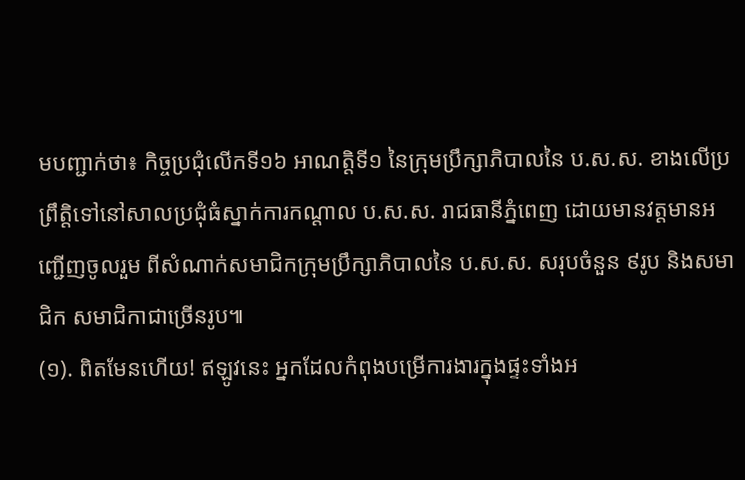មបញ្ជាក់ថា៖ កិច្ចប្រជុំលើកទី១៦ អាណត្តិទី១ នៃក្រុមប្រឹក្សាភិបាលនៃ ប.ស.ស. ខាងលើប្រព្រឹត្តិទៅនៅសាលប្រជុំធំស្នាក់ការកណ្តាល ប.ស.ស. រាជធានីភ្នំពេញ ដោយមានវត្តមានអញ្ជើញចូលរួម ពីសំណាក់សមាជិកក្រុមប្រឹក្សាភិបាលនៃ ប.ស.ស. សរុបចំនួន ៩រូប និងសមាជិក សមាជិកាជាច្រើនរូប៕
(១). ពិតមែនហើយ! ឥឡូវនេះ អ្នកដែលកំពុងបម្រើការងារក្នុងផ្ទះទាំងអ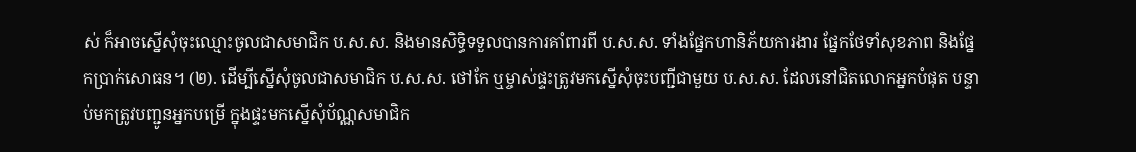ស់ ក៏អាចស្នើសុំចុះឈ្មោះចូលជាសមាជិក ប.ស.ស. និងមានសិទ្ធិទទួលបានការគាំពារពី ប.ស.ស. ទាំងផ្នែកហានិភ័យការងារ ផ្នែកថែទាំសុខភាព និងផ្នែកប្រាក់សោធន។ (២). ដើម្បីស្នើសុំចូលជាសមាជិក ប.ស.ស. ថៅកែ ឬម្ចាស់ផ្ទះត្រូវមកស្នើសុំចុះបញ្ជីជាមួយ ប.ស.ស. ដែលនៅជិតលោកអ្នកបំផុត បន្ទាប់មកត្រូវបញ្ជូនអ្នកបម្រើ ក្នុងផ្ទះមកស្នើសុំប័ណ្ណសមាជិក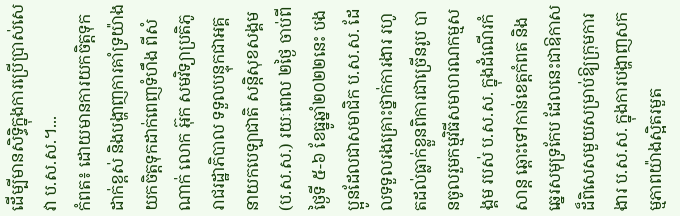ដើម្បីមានសិទ្ធិក្នុងការប្រើប្រាស់សេវា ប.ស.ស.។...
កំពត៖ ដោយមានការយកចិត្តទុកដាក់ខ្ពស់ និងបង្ហាញការគាំទ្រយ៉ាងយកចិត្តទុកដាក់ពេញទំហឹង ពីសំណាក់ លោក អ៊ុក សមវិទ្យាប្រតិភូរាជរដ្ឋាភិបាល ទទួលបន្ទុកជាអគ្គនាយកបេឡាជាតិ សន្តិសុខសង្គម (ប.ស.ស.) រយៈពេល ២ថ្ងៃ ចាប់ពីថ្ងៃទី ៥-៦ ខែធ្នូឆ្នាំ២០២២នេះ បងប្អូនដែលជាសមាជិក ប.ស.ស. ដែលទទួលរងគ្រោះថ្នាក់ការងារ រហូតដល់ធ្លាក់ខ្លួនពិការជាច្រើនរូប បានចូលរួមកម្មវិធីសមាហរណកម្មសង្គម របស់ ប.ស.ស. ក្នុងដំណើរកំសាន្ត ឆ្ពោះទៅកាន់ខេត្តកំពត និងឆ្នេរសមុទ្រកែប ដែលនេះជាឱកាសដ៏ពិសេសមួយសម្រាប់ឱ្យក្រុមការងារ ប.ស.ស. ក្នុងការបង្ហាញសកម្មភាពយ៉ាងស្អិតរមួត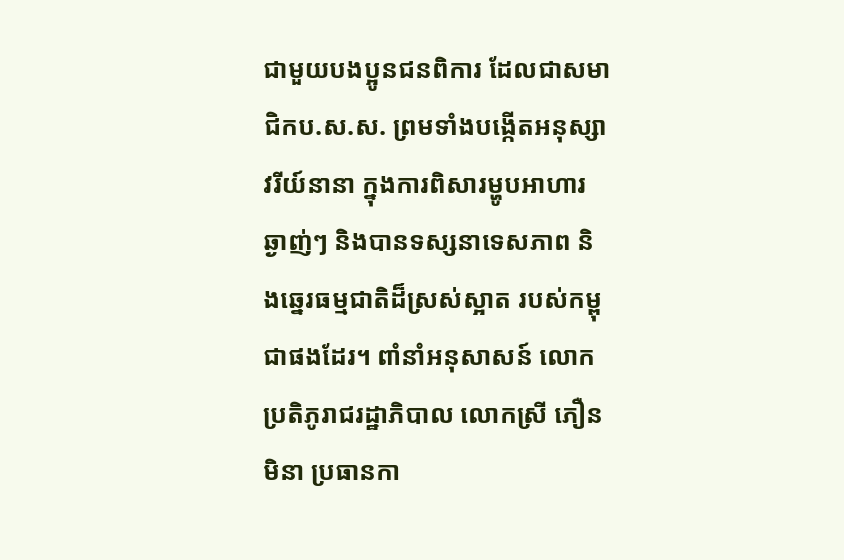ជាមួយបងប្អូនជនពិការ ដែលជាសមាជិកប.ស.ស. ព្រមទាំងបង្កើតអនុស្សាវរីយ៍នានា ក្នុងការពិសារម្ហូបអាហារឆ្ងាញ់ៗ និងបានទស្សនាទេសភាព និងឆ្នេរធម្មជាតិដ៏ស្រស់ស្អាត របស់កម្ពុជាផងដែរ។ ពាំនាំអនុសាសន៍ លោកប្រតិភូរាជរដ្ឋាភិបាល លោកស្រី ភឿន មិនា ប្រធានកា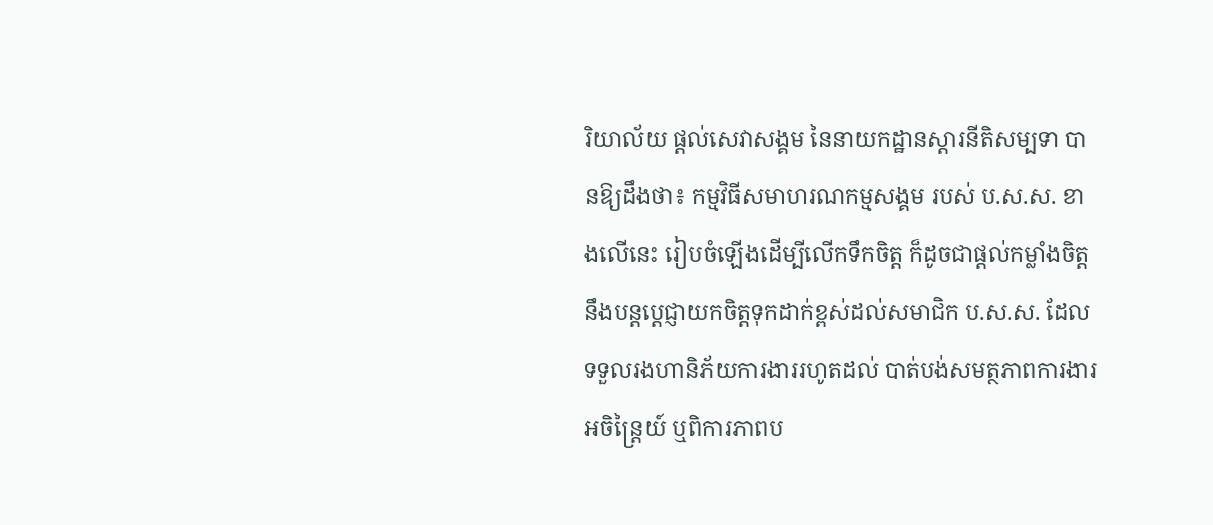រិយាល័យ ផ្តល់សេវាសង្គម នៃនាយកដ្ឋានស្តារនីតិសម្បទា បានឱ្យដឹងថា៖ កម្មវិធីសមាហរណកម្មសង្គម របស់ ប.ស.ស. ខាងលើនេះ រៀបចំឡេីងដើម្បីលើកទឹកចិត្ត ក៏ដូចជាផ្ដល់កម្លាំងចិត្ត នឹងបន្តប្ដេជ្ញាយកចិត្តទុកដាក់ខ្ពស់ដល់សមាជិក ប.ស.ស. ដែលទទួលរងហានិភ័យការងាររហូតដល់ បាត់បង់សមត្ថភាពការងារអចិន្រ្តៃយ៍ ឬពិការភាពប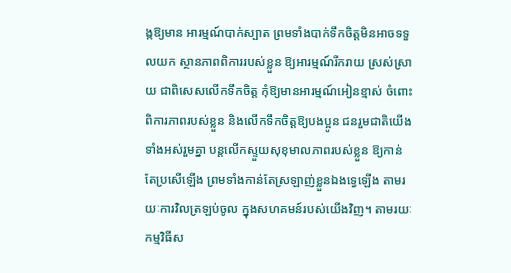ង្កឱ្យមាន អារម្មណ៍បាក់ស្បាត ព្រមទាំងបាក់ទឹកចិត្តមិនអាចទទួលយក ស្ថានភាពពិការរបស់ខ្លួន ឱ្យអារម្មណ៍រីករាយ ស្រស់ស្រាយ ជាពិសេសលើកទឹកចិត្ត កុំឱ្យមានអារម្មណ៍អៀនខ្មាស់ ចំពោះពិការភាពរបស់ខ្លួន និងលើកទឹកចិត្តឱ្យបងប្អូន ជនរួមជាតិយើងទាំងអស់រួមគ្នា បន្តលើកស្ទួយសុខុមាលភាពរបស់ខ្លួន ឱ្យកាន់តែប្រសើឡើង ព្រមទាំងកាន់តែស្រឡាញ់ខ្លួនឯងទ្វេឡើង តាមរយៈការវិលត្រឡប់ចូល ក្នុងសហគមន៍របស់យើងវិញ។ តាមរយៈកម្មវិធីស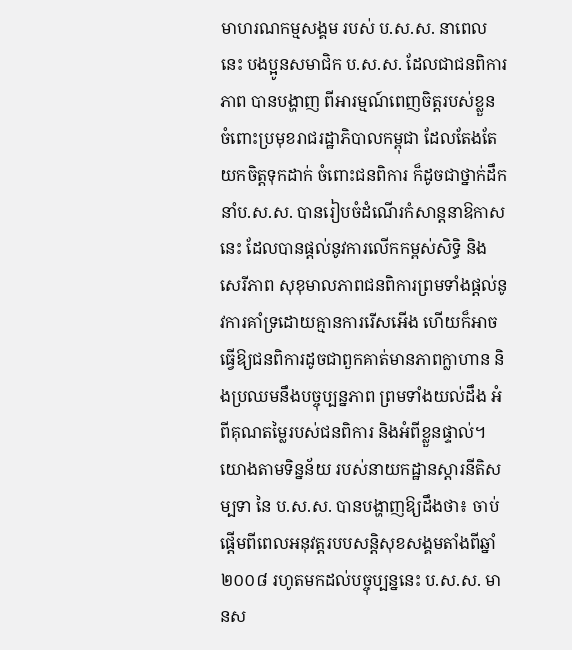មាហរណកម្មសង្គម របស់ ប.ស.ស. នាពេលនេះ បងប្អូនសមាជិក ប.ស.ស. ដែលជាជនពិការភាព បានបង្ហាញ ពីអារម្មណ៍ពេញចិត្តរបស់ខ្លួន ចំពោះប្រមុខរាជរដ្ឋាភិបាលកម្ពុជា ដែលតែងតែយកចិត្តទុកដាក់ ចំពោះជនពិការ ក៏ដូចជាថ្នាក់ដឹកនាំប.ស.ស. បានរៀបចំដំណើរកំសាន្ដនាឱកាសនេះ ដែលបានផ្ដល់នូវការលើកកម្ពស់សិទ្ធិ និងសេរីភាព សុខុមាលភាពជនពិការព្រមទាំងផ្តល់នូវការគាំទ្រដោយគ្មានការរើសអើង ហើយក៏អាចធ្វើឱ្យជនពិការដូចជាពួកគាត់មានភាពក្លាហាន និងប្រឈមនឹងបច្ចុប្បន្នភាព ព្រមទាំងយល់ដឹង អំពីគុណតម្លៃរបស់ជនពិការ និងអំពីខ្លួនផ្ទាល់។ យោងតាមទិន្នន័យ របស់នាយកដ្ឋានស្តារនីតិសម្បទា នៃ ប.ស.ស. បានបង្ហាញឱ្យដឹងថា៖ ចាប់ផ្ដើមពីពេលអនុវត្តរបបសន្ដិសុខសង្គមតាំងពីឆ្នាំ២០០៨ រហូតមកដល់បច្ចុប្បន្ននេះ ប.ស.ស. មានស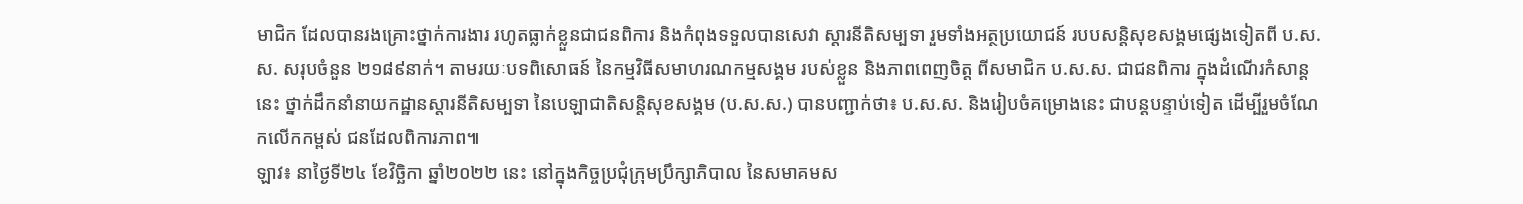មាជិក ដែលបានរងគ្រោះថ្នាក់ការងារ រហូតធ្លាក់ខ្លួនជាជនពិការ និងកំពុងទទួលបានសេវា ស្តារនីតិសម្បទា រួមទាំងអត្ថប្រយោជន៍ របបសន្តិសុខសង្គមផ្សេងទៀតពី ប.ស.ស. សរុបចំនួន ២១៨៩នាក់។ តាមរយៈបទពិសោធន៍ នៃកម្មវិធីសមាហរណកម្មសង្គម របស់ខ្លួន និងភាពពេញចិត្ត ពីសមាជិក ប.ស.ស. ជាជនពិការ ក្នុងដំណើរកំសាន្ដនេះ ថ្នាក់ដឹកនាំនាយកដ្ឋានស្តារនីតិសម្បទា នៃបេឡាជាតិសន្តិសុខសង្គម (ប.ស.ស.) បានបញ្ជាក់ថា៖ ប.ស.ស. និងរៀបចំគម្រោងនេះ ជាបន្ដបន្ទាប់ទៀត ដើម្បីរួមចំណែកលើកកម្ពស់ ជនដែលពិការភាព៕
ឡាវ៖ នាថ្ងៃទី២៤ ខែវិច្ឆិកា ឆ្នាំ២០២២ នេះ នៅក្នុងកិច្ចប្រជុំក្រុមប្រឹក្សាភិបាល នៃសមាគមស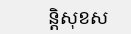ន្តិសុខស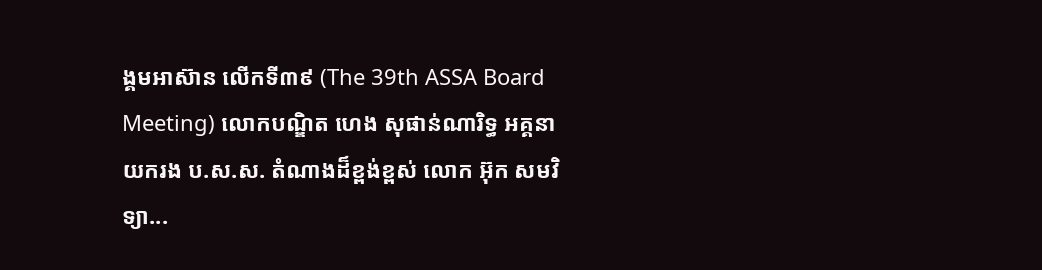ង្គមអាស៊ាន លើកទី៣៩ (The 39th ASSA Board Meeting) លោកបណ្ឌិត ហេង សុផាន់ណារិទ្ធ អគ្គនាយករង ប.ស.ស. តំណាងដ៏ខ្ពង់ខ្ពស់ លោក អ៊ុក សមវិទ្យា...